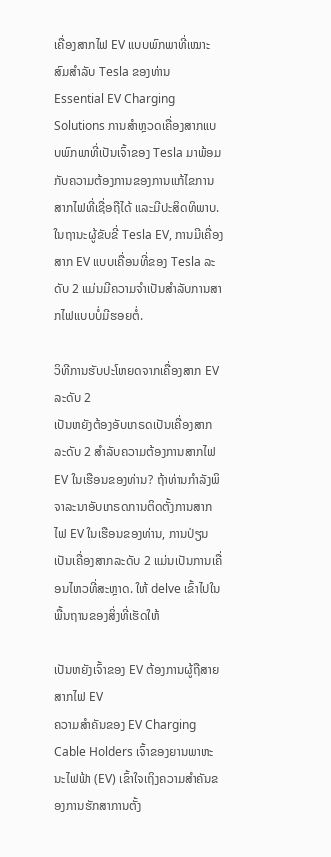ເຄື່ອງສາກໄຟ EV ແບບພົກພາທີ່ເໝາະສົມສຳລັບ Tesla ຂອງທ່ານ
Essential EV Charging Solutions ການສຳຫຼວດເຄື່ອງສາກແບບພົກພາທີ່ເປັນເຈົ້າຂອງ Tesla ມາພ້ອມກັບຄວາມຕ້ອງການຂອງການແກ້ໄຂການສາກໄຟທີ່ເຊື່ອຖືໄດ້ ແລະມີປະສິດທິພາບ. ໃນຖານະຜູ້ຂັບຂີ່ Tesla EV, ການມີເຄື່ອງສາກ EV ແບບເຄື່ອນທີ່ຂອງ Tesla ລະດັບ 2 ແມ່ນມີຄວາມຈໍາເປັນສໍາລັບການສາກໄຟແບບບໍ່ມີຮອຍຕໍ່.

ວິທີການຮັບປະໂຫຍດຈາກເຄື່ອງສາກ EV ລະດັບ 2
ເປັນຫຍັງຕ້ອງອັບເກຣດເປັນເຄື່ອງສາກລະດັບ 2 ສໍາລັບຄວາມຕ້ອງການສາກໄຟ EV ໃນເຮືອນຂອງທ່ານ? ຖ້າທ່ານກໍາລັງພິຈາລະນາອັບເກຣດການຕິດຕັ້ງການສາກໄຟ EV ໃນເຮືອນຂອງທ່ານ, ການປ່ຽນເປັນເຄື່ອງສາກລະດັບ 2 ແມ່ນເປັນການເຄື່ອນໄຫວທີ່ສະຫຼາດ. ໃຫ້ delve ເຂົ້າໄປໃນພື້ນຖານຂອງສິ່ງທີ່ເຮັດໃຫ້

ເປັນຫຍັງເຈົ້າຂອງ EV ຕ້ອງການຜູ້ຖືສາຍສາກໄຟ EV
ຄວາມສໍາຄັນຂອງ EV Charging Cable Holders ເຈົ້າຂອງຍານພາຫະນະໄຟຟ້າ (EV) ເຂົ້າໃຈເຖິງຄວາມສໍາຄັນຂອງການຮັກສາການຕັ້ງ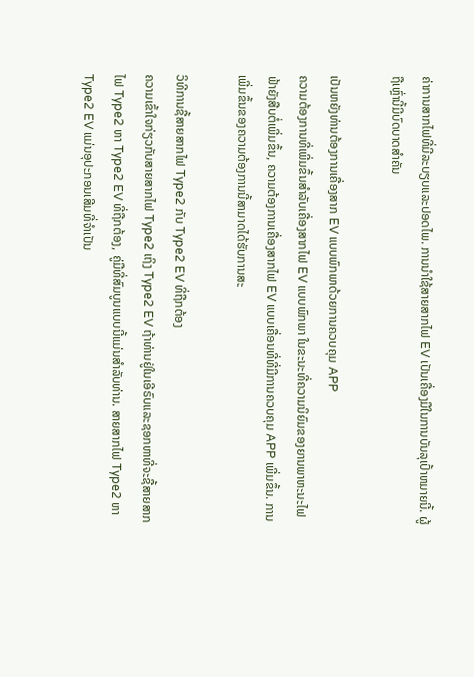ຄ່າການສາກໄຟທີ່ມີລະບຽບແລະປອດໄພ. ການນໍາໃຊ້ສາຍສາກໄຟ EV ເປັນເຄື່ອງມືໃນການບັນລຸເປົ້າຫມາຍນີ້. ຜູ້ຖືເຫຼົ່ານີ້ມີບົດບາດສໍາຄັນ

ເປັນຫຍັງທ່ານຕ້ອງການເຄື່ອງສາກ EV ແບບພົກພາດ້ວຍການຄວບຄຸມ APP
ຄວາມຕ້ອງການທີ່ເພີ່ມຂຶ້ນສໍາລັບເຄື່ອງສາກໄຟ EV ແບບພົກພາ ໃນຂະນະທີ່ຄວາມນິຍົມຂອງຍານພາຫະນະໄຟຟ້າຍັງສືບຕໍ່ເພີ່ມຂຶ້ນ, ຄວາມຕ້ອງການເຄື່ອງສາກໄຟ EV ແບບເຄື່ອນທີ່ທີ່ມີການຄວບຄຸມ APP ເພີ່ມຂຶ້ນ. ການເພີ່ມຂຶ້ນຂອງຄວາມຕ້ອງການນີ້ສາມາດໄດ້ຮັບການສະ

ວິທີການຊື້ສາຍສາກໄຟ Type2 ກັບ Type2 EV ທີ່ຖືກຕ້ອງ
ຄວາມເຂົ້າໃຈກ່ຽວກັບສາຍສາກໄຟ Type2 ເຖິງ Type2 EV ຖ້າທ່ານຢູ່ໃນເອີຣົບແລະຊອກຫາທີ່ຈະຊື້ສາຍສາກໄຟ Type2 ຫາ Type2 EV ທີ່ຖືກຕ້ອງ, ຄູ່ມືທີ່ສົມບູນແບບນີ້ແມ່ນສໍາລັບທ່ານ. ສາຍສາກໄຟ Type2 ຫາ Type2 EV ແມ່ນອຸປະກອນເສີມທີ່ຈຳເປັນ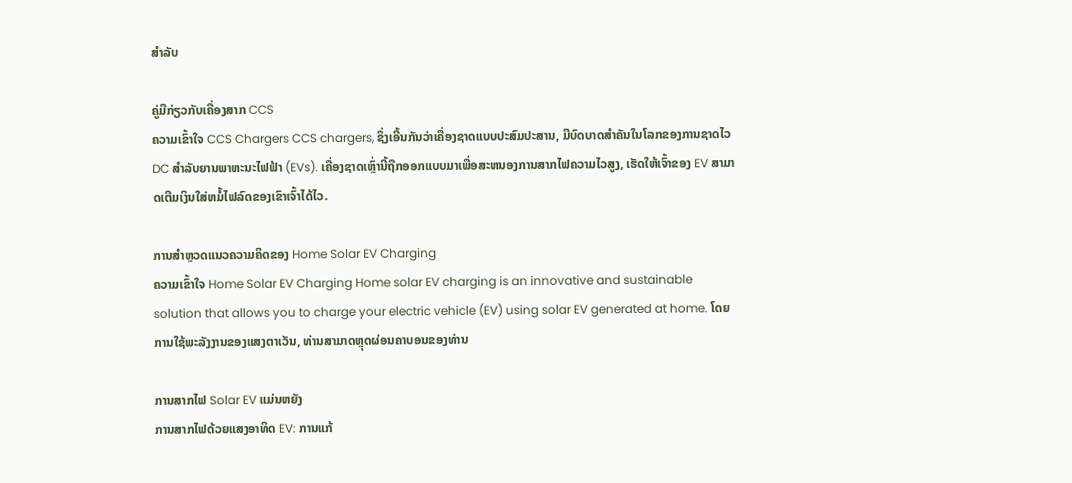ສຳລັບ

ຄູ່ມືກ່ຽວກັບເຄື່ອງສາກ CCS
ຄວາມເຂົ້າໃຈ CCS Chargers CCS chargers, ຊຶ່ງເອີ້ນກັນວ່າເຄື່ອງຊາດແບບປະສົມປະສານ, ມີບົດບາດສໍາຄັນໃນໂລກຂອງການຊາດໄວ DC ສໍາລັບຍານພາຫະນະໄຟຟ້າ (EVs). ເຄື່ອງຊາດເຫຼົ່ານີ້ຖືກອອກແບບມາເພື່ອສະຫນອງການສາກໄຟຄວາມໄວສູງ, ເຮັດໃຫ້ເຈົ້າຂອງ EV ສາມາດເຕີມເງິນໃສ່ຫມໍ້ໄຟລົດຂອງເຂົາເຈົ້າໄດ້ໄວ.

ການສຳຫຼວດແນວຄວາມຄິດຂອງ Home Solar EV Charging
ຄວາມເຂົ້າໃຈ Home Solar EV Charging Home solar EV charging is an innovative and sustainable solution that allows you to charge your electric vehicle (EV) using solar EV generated at home. ໂດຍການໃຊ້ພະລັງງານຂອງແສງຕາເວັນ, ທ່ານສາມາດຫຼຸດຜ່ອນຄາບອນຂອງທ່ານ

ການສາກໄຟ Solar EV ແມ່ນຫຍັງ
ການສາກໄຟດ້ວຍແສງອາທິດ EV: ການແກ້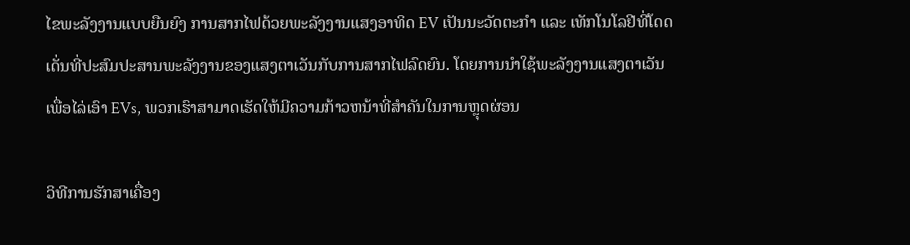ໄຂພະລັງງານແບບຍືນຍົງ ການສາກໄຟດ້ວຍພະລັງງານແສງອາທິດ EV ເປັນນະວັດຕະກໍາ ແລະ ເທັກໂນໂລຢີທີ່ໂດດເດັ່ນທີ່ປະສົມປະສານພະລັງງານຂອງແສງຕາເວັນກັບການສາກໄຟລົດຍົນ. ໂດຍການນໍາໃຊ້ພະລັງງານແສງຕາເວັນເພື່ອໄລ່ເອົາ EVs, ພວກເຮົາສາມາດເຮັດໃຫ້ມີຄວາມກ້າວຫນ້າທີ່ສໍາຄັນໃນການຫຼຸດຜ່ອນ

ວິທີການຮັກສາເຄື່ອງ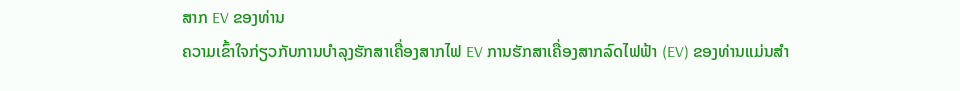ສາກ EV ຂອງທ່ານ
ຄວາມເຂົ້າໃຈກ່ຽວກັບການບໍາລຸງຮັກສາເຄື່ອງສາກໄຟ EV ການຮັກສາເຄື່ອງສາກລົດໄຟຟ້າ (EV) ຂອງທ່ານແມ່ນສໍາ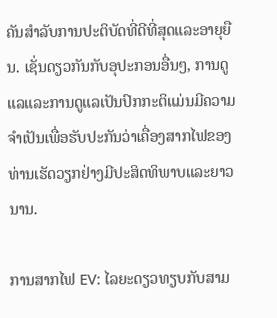ຄັນສໍາລັບການປະຕິບັດທີ່ດີທີ່ສຸດແລະອາຍຸຍືນ. ເຊັ່ນດຽວກັນກັບອຸປະກອນອື່ນໆ, ການດູແລແລະການດູແລເປັນປົກກະຕິແມ່ນມີຄວາມຈໍາເປັນເພື່ອຮັບປະກັນວ່າເຄື່ອງສາກໄຟຂອງທ່ານເຮັດວຽກຢ່າງມີປະສິດທິພາບແລະຍາວນານ.

ການສາກໄຟ EV: ໄລຍະດຽວທຽບກັບສາມ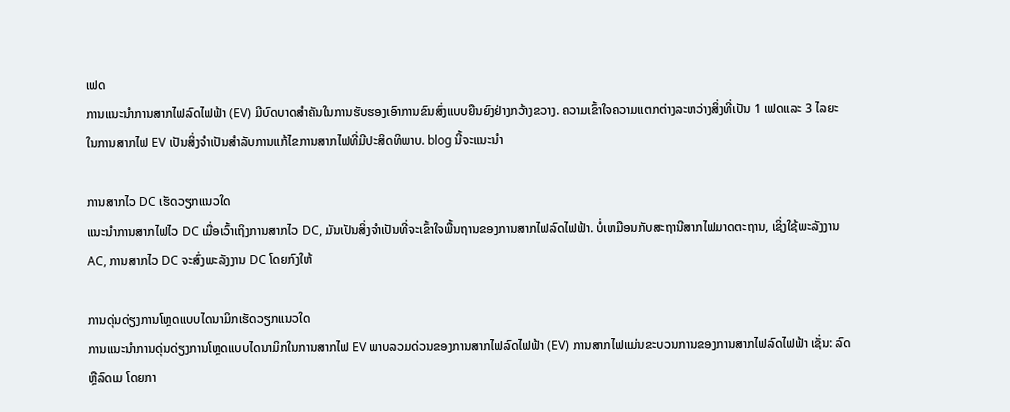ເຟດ
ການແນະນໍາການສາກໄຟລົດໄຟຟ້າ (EV) ມີບົດບາດສໍາຄັນໃນການຮັບຮອງເອົາການຂົນສົ່ງແບບຍືນຍົງຢ່າງກວ້າງຂວາງ. ຄວາມເຂົ້າໃຈຄວາມແຕກຕ່າງລະຫວ່າງສິ່ງທີ່ເປັນ 1 ເຟດແລະ 3 ໄລຍະໃນການສາກໄຟ EV ເປັນສິ່ງຈໍາເປັນສໍາລັບການແກ້ໄຂການສາກໄຟທີ່ມີປະສິດທິພາບ. blog ນີ້ຈະແນະນໍາ

ການສາກໄວ DC ເຮັດວຽກແນວໃດ
ແນະນໍາການສາກໄຟໄວ DC ເມື່ອເວົ້າເຖິງການສາກໄວ DC, ມັນເປັນສິ່ງຈໍາເປັນທີ່ຈະເຂົ້າໃຈພື້ນຖານຂອງການສາກໄຟລົດໄຟຟ້າ. ບໍ່ເຫມືອນກັບສະຖານີສາກໄຟມາດຕະຖານ, ເຊິ່ງໃຊ້ພະລັງງານ AC, ການສາກໄວ DC ຈະສົ່ງພະລັງງານ DC ໂດຍກົງໃຫ້

ການດຸ່ນດ່ຽງການໂຫຼດແບບໄດນາມິກເຮັດວຽກແນວໃດ
ການແນະນໍາການດຸ່ນດ່ຽງການໂຫຼດແບບໄດນາມິກໃນການສາກໄຟ EV ພາບລວມດ່ວນຂອງການສາກໄຟລົດໄຟຟ້າ (EV) ການສາກໄຟແມ່ນຂະບວນການຂອງການສາກໄຟລົດໄຟຟ້າ ເຊັ່ນ: ລົດ ຫຼືລົດເມ ໂດຍກາ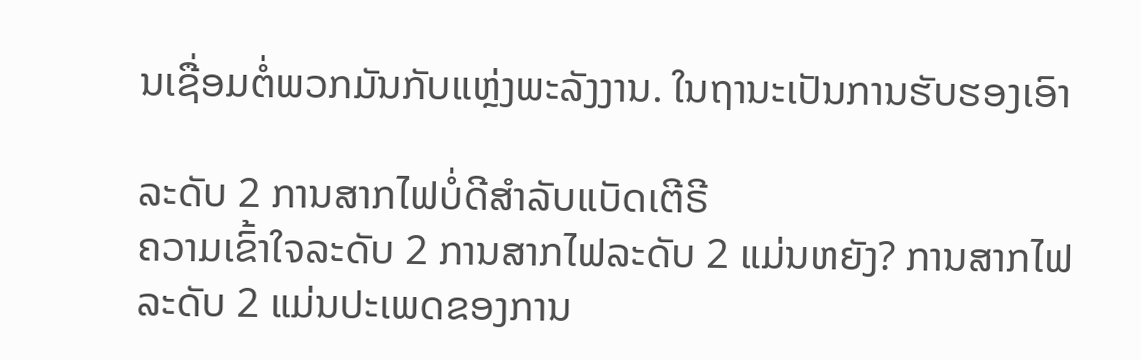ນເຊື່ອມຕໍ່ພວກມັນກັບແຫຼ່ງພະລັງງານ. ໃນຖານະເປັນການຮັບຮອງເອົາ

ລະດັບ 2 ການສາກໄຟບໍ່ດີສຳລັບແບັດເຕີຣີ
ຄວາມເຂົ້າໃຈລະດັບ 2 ການສາກໄຟລະດັບ 2 ແມ່ນຫຍັງ? ການສາກໄຟລະດັບ 2 ແມ່ນປະເພດຂອງການ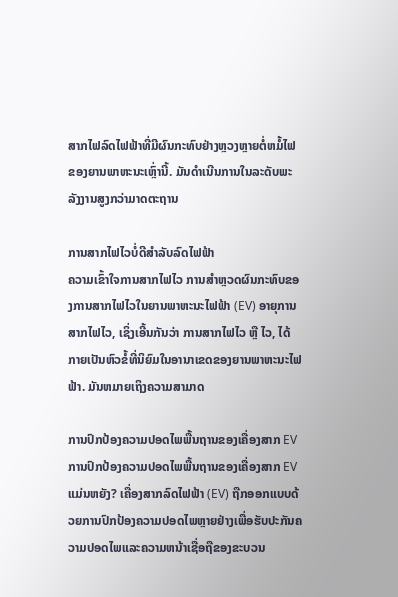ສາກໄຟລົດໄຟຟ້າທີ່ມີຜົນກະທົບຢ່າງຫຼວງຫຼາຍຕໍ່ຫມໍ້ໄຟຂອງຍານພາຫະນະເຫຼົ່ານີ້. ມັນດໍາເນີນການໃນລະດັບພະລັງງານສູງກວ່າມາດຕະຖານ

ການສາກໄຟໄວບໍ່ດີສຳລັບລົດໄຟຟ້າ
ຄວາມເຂົ້າໃຈການສາກໄຟໄວ ການສໍາຫຼວດຜົນກະທົບຂອງການສາກໄຟໄວໃນຍານພາຫະນະໄຟຟ້າ (EV) ອາຍຸການສາກໄຟໄວ, ເຊິ່ງເອີ້ນກັນວ່າ ການສາກໄຟໄວ ຫຼື ໄວ, ໄດ້ກາຍເປັນຫົວຂໍ້ທີ່ນິຍົມໃນອານາເຂດຂອງຍານພາຫະນະໄຟຟ້າ. ມັນຫມາຍເຖິງຄວາມສາມາດ

ການປົກປ້ອງຄວາມປອດໄພພື້ນຖານຂອງເຄື່ອງສາກ EV
ການປົກປ້ອງຄວາມປອດໄພພື້ນຖານຂອງເຄື່ອງສາກ EV ແມ່ນຫຍັງ? ເຄື່ອງສາກລົດໄຟຟ້າ (EV) ຖືກອອກແບບດ້ວຍການປົກປ້ອງຄວາມປອດໄພຫຼາຍຢ່າງເພື່ອຮັບປະກັນຄວາມປອດໄພແລະຄວາມຫນ້າເຊື່ອຖືຂອງຂະບວນ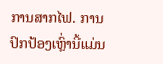ການສາກໄຟ. ການປົກປ້ອງເຫຼົ່ານີ້ແມ່ນ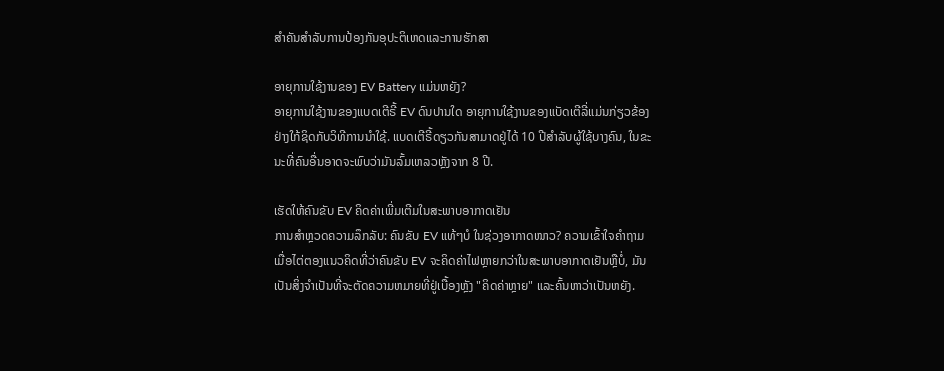ສໍາຄັນສໍາລັບການປ້ອງກັນອຸປະຕິເຫດແລະການຮັກສາ

ອາຍຸການໃຊ້ງານຂອງ EV Battery ແມ່ນຫຍັງ?
ອາຍຸການໃຊ້ງານຂອງແບດເຕີຣີ້ EV ດົນປານໃດ ອາຍຸການໃຊ້ງານຂອງແບັດເຕີລີ່ແມ່ນກ່ຽວຂ້ອງຢ່າງໃກ້ຊິດກັບວິທີການນຳໃຊ້. ແບດເຕີຣີ້ດຽວກັນສາມາດຢູ່ໄດ້ 10 ປີສໍາລັບຜູ້ໃຊ້ບາງຄົນ, ໃນຂະນະທີ່ຄົນອື່ນອາດຈະພົບວ່າມັນລົ້ມເຫລວຫຼັງຈາກ 8 ປີ.

ເຮັດໃຫ້ຄົນຂັບ EV ຄິດຄ່າເພີ່ມເຕີມໃນສະພາບອາກາດເຢັນ
ການສຳຫຼວດຄວາມລຶກລັບ: ຄົນຂັບ EV ແທ້ໆບໍ ໃນຊ່ວງອາກາດໜາວ? ຄວາມເຂົ້າໃຈຄໍາຖາມ ເມື່ອໄຕ່ຕອງແນວຄິດທີ່ວ່າຄົນຂັບ EV ຈະຄິດຄ່າໄຟຫຼາຍກວ່າໃນສະພາບອາກາດເຢັນຫຼືບໍ່, ມັນເປັນສິ່ງຈໍາເປັນທີ່ຈະຕັດຄວາມຫມາຍທີ່ຢູ່ເບື້ອງຫຼັງ "ຄິດຄ່າຫຼາຍ" ແລະຄົ້ນຫາວ່າເປັນຫຍັງ.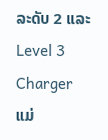ລະດັບ 2 ແລະ Level 3 Charger ແມ່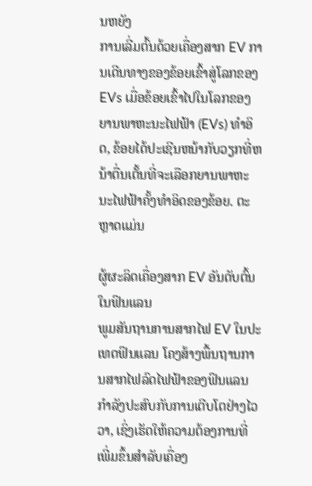ນຫຍັງ
ການເລີ່ມຕົ້ນດ້ວຍເຄື່ອງສາກ EV ການເດີນທາງຂອງຂ້ອຍເຂົ້າສູ່ໂລກຂອງ EVs ເມື່ອຂ້ອຍເຂົ້າໄປໃນໂລກຂອງຍານພາຫະນະໄຟຟ້າ (EVs) ທໍາອິດ, ຂ້ອຍໄດ້ປະເຊີນຫນ້າກັບວຽກທີ່ຫນ້າຕື່ນເຕັ້ນທີ່ຈະເລືອກຍານພາຫະນະໄຟຟ້າຄັ້ງທໍາອິດຂອງຂ້ອຍ. ຕະຫຼາດແມ່ນ

ຜູ້ຜະລິດເຄື່ອງສາກ EV ອັນດັບຕົ້ນໃນຟິນແລນ
ພູມສັນຖານການສາກໄຟ EV ໃນປະເທດຟິນແລນ ໂຄງສ້າງພື້ນຖານການສາກໄຟລົດໄຟຟ້າຂອງຟິນແລນກໍາລັງປະສົບກັບການເຕີບໂຕຢ່າງໄວວາ, ເຊິ່ງເຮັດໃຫ້ຄວາມຕ້ອງການທີ່ເພີ່ມຂຶ້ນສໍາລັບເຄື່ອງ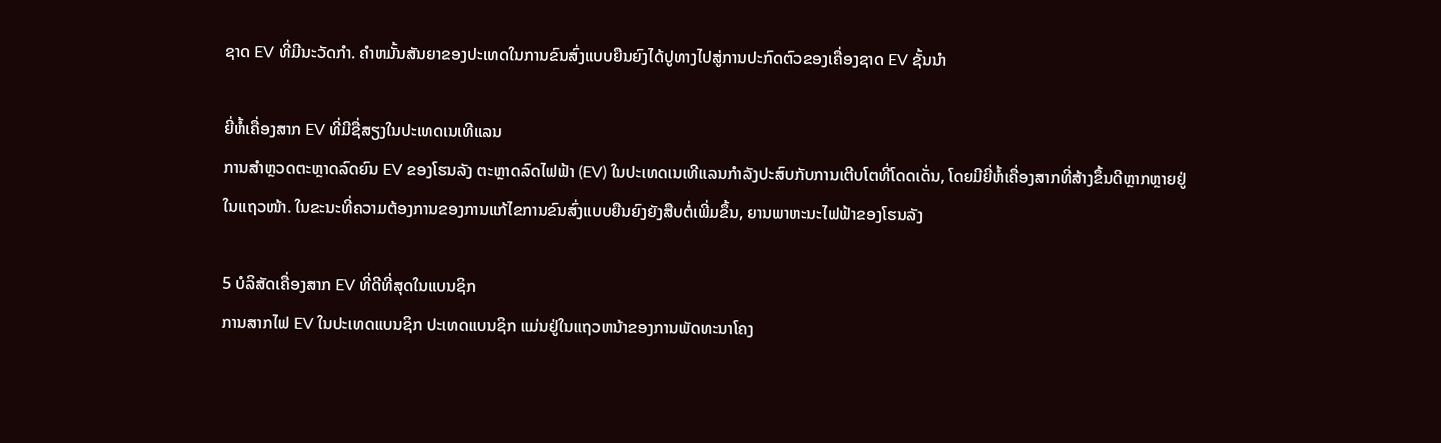ຊາດ EV ທີ່ມີນະວັດກໍາ. ຄໍາຫມັ້ນສັນຍາຂອງປະເທດໃນການຂົນສົ່ງແບບຍືນຍົງໄດ້ປູທາງໄປສູ່ການປະກົດຕົວຂອງເຄື່ອງຊາດ EV ຊັ້ນນໍາ

ຍີ່ຫໍ້ເຄື່ອງສາກ EV ທີ່ມີຊື່ສຽງໃນປະເທດເນເທີແລນ
ການສຳຫຼວດຕະຫຼາດລົດຍົນ EV ຂອງໂຮນລັງ ຕະຫຼາດລົດໄຟຟ້າ (EV) ໃນປະເທດເນເທີແລນກຳລັງປະສົບກັບການເຕີບໂຕທີ່ໂດດເດັ່ນ, ໂດຍມີຍີ່ຫໍ້ເຄື່ອງສາກທີ່ສ້າງຂຶ້ນດີຫຼາກຫຼາຍຢູ່ໃນແຖວໜ້າ. ໃນຂະນະທີ່ຄວາມຕ້ອງການຂອງການແກ້ໄຂການຂົນສົ່ງແບບຍືນຍົງຍັງສືບຕໍ່ເພີ່ມຂຶ້ນ, ຍານພາຫະນະໄຟຟ້າຂອງໂຮນລັງ

5 ບໍລິສັດເຄື່ອງສາກ EV ທີ່ດີທີ່ສຸດໃນແບນຊິກ
ການສາກໄຟ EV ໃນປະເທດແບນຊິກ ປະເທດແບນຊິກ ແມ່ນຢູ່ໃນແຖວຫນ້າຂອງການພັດທະນາໂຄງ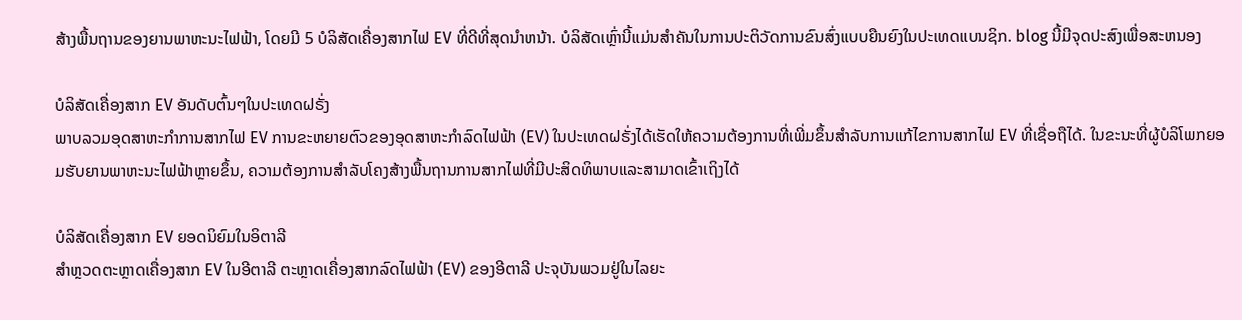ສ້າງພື້ນຖານຂອງຍານພາຫະນະໄຟຟ້າ, ໂດຍມີ 5 ບໍລິສັດເຄື່ອງສາກໄຟ EV ທີ່ດີທີ່ສຸດນໍາຫນ້າ. ບໍລິສັດເຫຼົ່ານີ້ແມ່ນສໍາຄັນໃນການປະຕິວັດການຂົນສົ່ງແບບຍືນຍົງໃນປະເທດແບນຊິກ. blog ນີ້ມີຈຸດປະສົງເພື່ອສະຫນອງ

ບໍລິສັດເຄື່ອງສາກ EV ອັນດັບຕົ້ນໆໃນປະເທດຝຣັ່ງ
ພາບລວມອຸດສາຫະກໍາການສາກໄຟ EV ການຂະຫຍາຍຕົວຂອງອຸດສາຫະກໍາລົດໄຟຟ້າ (EV) ໃນປະເທດຝຣັ່ງໄດ້ເຮັດໃຫ້ຄວາມຕ້ອງການທີ່ເພີ່ມຂຶ້ນສໍາລັບການແກ້ໄຂການສາກໄຟ EV ທີ່ເຊື່ອຖືໄດ້. ໃນຂະນະທີ່ຜູ້ບໍລິໂພກຍອມຮັບຍານພາຫະນະໄຟຟ້າຫຼາຍຂຶ້ນ, ຄວາມຕ້ອງການສໍາລັບໂຄງສ້າງພື້ນຖານການສາກໄຟທີ່ມີປະສິດທິພາບແລະສາມາດເຂົ້າເຖິງໄດ້

ບໍລິສັດເຄື່ອງສາກ EV ຍອດນິຍົມໃນອິຕາລີ
ສຳຫຼວດຕະຫຼາດເຄື່ອງສາກ EV ໃນອີຕາລີ ຕະຫຼາດເຄື່ອງສາກລົດໄຟຟ້າ (EV) ຂອງອີຕາລີ ປະຈຸບັນພວມຢູ່ໃນໄລຍະ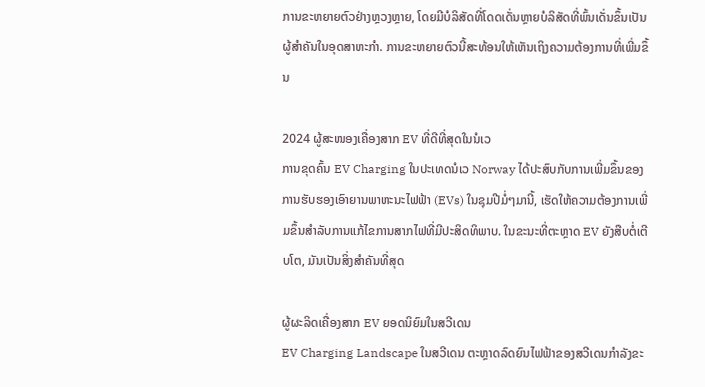ການຂະຫຍາຍຕົວຢ່າງຫຼວງຫຼາຍ, ໂດຍມີບໍລິສັດທີ່ໂດດເດັ່ນຫຼາຍບໍລິສັດທີ່ພົ້ນເດັ່ນຂຶ້ນເປັນຜູ້ສຳຄັນໃນອຸດສາຫະກຳ. ການຂະຫຍາຍຕົວນີ້ສະທ້ອນໃຫ້ເຫັນເຖິງຄວາມຕ້ອງການທີ່ເພີ່ມຂຶ້ນ

2024 ຜູ້ສະໜອງເຄື່ອງສາກ EV ທີ່ດີທີ່ສຸດໃນນໍເວ
ການຂຸດຄົ້ນ EV Charging ໃນປະເທດນໍເວ Norway ໄດ້ປະສົບກັບການເພີ່ມຂຶ້ນຂອງການຮັບຮອງເອົາຍານພາຫະນະໄຟຟ້າ (EVs) ໃນຊຸມປີມໍ່ໆມານີ້, ເຮັດໃຫ້ຄວາມຕ້ອງການເພີ່ມຂຶ້ນສໍາລັບການແກ້ໄຂການສາກໄຟທີ່ມີປະສິດທິພາບ. ໃນຂະນະທີ່ຕະຫຼາດ EV ຍັງສືບຕໍ່ເຕີບໂຕ, ມັນເປັນສິ່ງສໍາຄັນທີ່ສຸດ

ຜູ້ຜະລິດເຄື່ອງສາກ EV ຍອດນິຍົມໃນສວີເດນ
EV Charging Landscape ໃນສວີເດນ ຕະຫຼາດລົດຍົນໄຟຟ້າຂອງສວີເດນກໍາລັງຂະ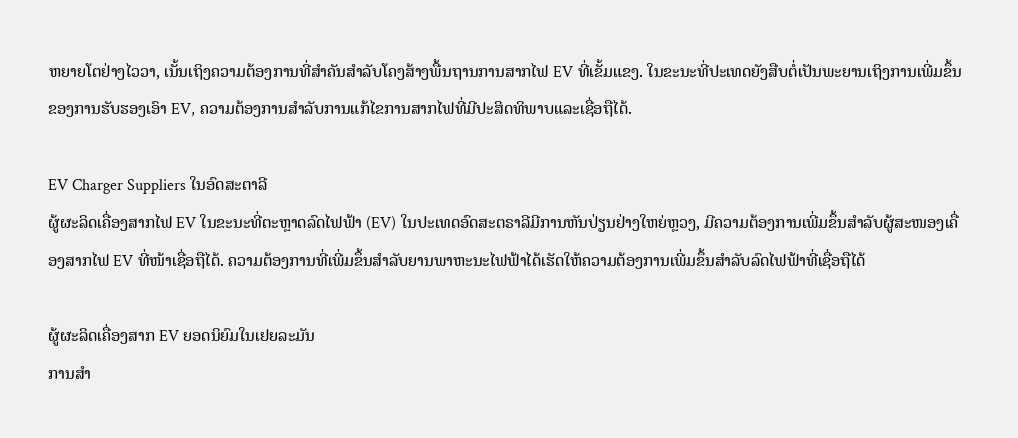ຫຍາຍໂຕຢ່າງໄວວາ, ເນັ້ນເຖິງຄວາມຕ້ອງການທີ່ສໍາຄັນສໍາລັບໂຄງສ້າງພື້ນຖານການສາກໄຟ EV ທີ່ເຂັ້ມແຂງ. ໃນຂະນະທີ່ປະເທດຍັງສືບຕໍ່ເປັນພະຍານເຖິງການເພີ່ມຂຶ້ນຂອງການຮັບຮອງເອົາ EV, ຄວາມຕ້ອງການສໍາລັບການແກ້ໄຂການສາກໄຟທີ່ມີປະສິດທິພາບແລະເຊື່ອຖືໄດ້.

EV Charger Suppliers ໃນອົດສະຕາລີ
ຜູ້ຜະລິດເຄື່ອງສາກໄຟ EV ໃນຂະນະທີ່ຕະຫຼາດລົດໄຟຟ້າ (EV) ໃນປະເທດອົດສະຕຣາລີມີການຫັນປ່ຽນຢ່າງໃຫຍ່ຫຼວງ, ມີຄວາມຕ້ອງການເພີ່ມຂຶ້ນສຳລັບຜູ້ສະໜອງເຄື່ອງສາກໄຟ EV ທີ່ໜ້າເຊື່ອຖືໄດ້. ຄວາມຕ້ອງການທີ່ເພີ່ມຂຶ້ນສໍາລັບຍານພາຫະນະໄຟຟ້າໄດ້ເຮັດໃຫ້ຄວາມຕ້ອງການເພີ່ມຂຶ້ນສໍາລັບລົດໄຟຟ້າທີ່ເຊື່ອຖືໄດ້

ຜູ້ຜະລິດເຄື່ອງສາກ EV ຍອດນິຍົມໃນເຢຍລະມັນ
ການສຳ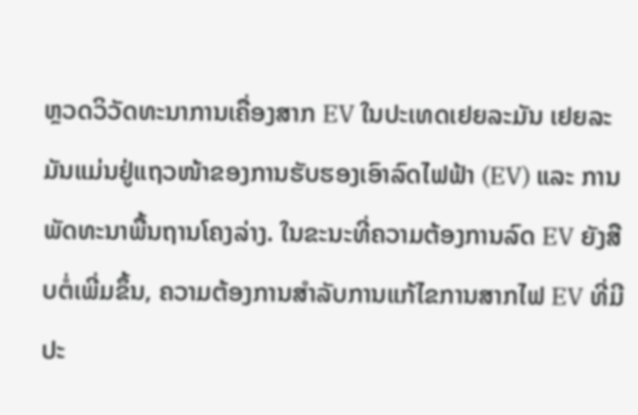ຫຼວດວິວັດທະນາການເຄື່ອງສາກ EV ໃນປະເທດເຢຍລະມັນ ເຢຍລະມັນແມ່ນຢູ່ແຖວໜ້າຂອງການຮັບຮອງເອົາລົດໄຟຟ້າ (EV) ແລະ ການພັດທະນາພື້ນຖານໂຄງລ່າງ. ໃນຂະນະທີ່ຄວາມຕ້ອງການລົດ EV ຍັງສືບຕໍ່ເພີ່ມຂຶ້ນ, ຄວາມຕ້ອງການສໍາລັບການແກ້ໄຂການສາກໄຟ EV ທີ່ມີປະ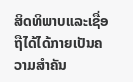ສິດທິພາບແລະເຊື່ອຖືໄດ້ໄດ້ກາຍເປັນຄວາມສໍາຄັນ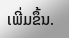ເພີ່ມຂຶ້ນ.